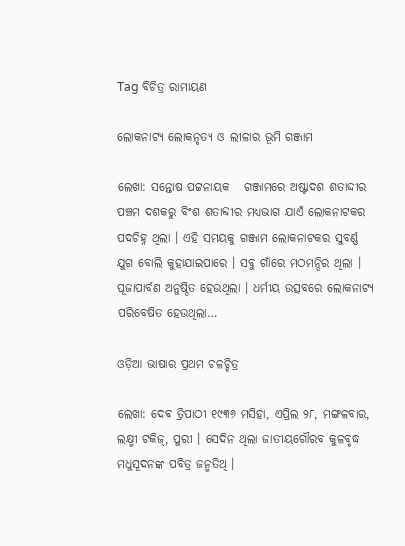Tag ବିଚିତ୍ର ରାମାୟଣ

ଲୋକନାଟ୍ୟ ଲୋକନୃତ୍ଯ ଓ ଲୀଳାର ଭୂମି ଗଞ୍ଜାମ

ଲେଖା: ସନ୍ତୋଷ ପଟ୍ଟନାୟକ   ଗଞ୍ଜାମରେ ଅଷ୍ଟାଦଶ ଶତାଦ୍ଦୀର ପଞ୍ଚମ ଦଶକରୁ ବିଂଶ ଶତାବ୍ଦୀର ମଧ୍ୟଭାଗ ଯାଏଁ ଲୋକନାଟକର ପଦଚିହ୍ନ ଥିଲା । ଏହି ସମୟକୁ ଗଞ୍ଜାମ ଲୋକନାଟକର ସୁବର୍ଣ୍ଣ ଯୁଗ ବୋଲି କୁହାଯାଇପାରେ । ସବୁ ଗାଁରେ ମଠମନ୍ଦିର ଥିଲା । ପୂଜାପାର୍ବଣ ଅନୁଷ୍ଠିତ ହେଉଥିଲା । ଧର୍ମୀୟ ଉତ୍ସବରେ ଲୋକନାଟ୍ୟ ପରିବେଷିତ ହେଉଥିଲା…

ଓଡ଼ିଆ ଭାଷାର ପ୍ରଥମ ଚଳଚ୍ଚିତ୍ର

ଲେଖା: ଦେଵ ତ୍ରିପାଠୀ ୧୯୩୬ ମସିହା, ଏପ୍ରିଲ ୨୮, ମଙ୍ଗଳବାର, ଲକ୍ଷ୍ମୀ ଟକିଜ୍, ପୁରୀ । ସେଦିନ ଥିଲା ଜାତୀୟଗୌରବ କୁଳବୃଦ୍ଧ ମଧୁସୂଦନଙ୍କ ପବିତ୍ର ଜନ୍ମତିଥି ।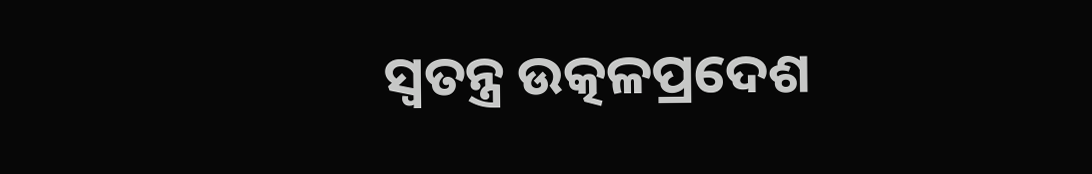ସ୍ବତନ୍ତ୍ର ଉତ୍କଳପ୍ରଦେଶ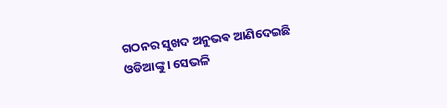ଗଠନର ସୁଖଦ ଅନୁଭଵ ଆଣିଦେଇଛି ଓଡିଆଙ୍କୁ । ସେଭଳି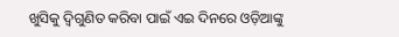ଖୁସିକୁ ଦ୍ଵିଗୁଣିତ କରିବା ପାଇଁ ଏଇ ଦିନରେ ଓଡ଼ିଆଙ୍କୁ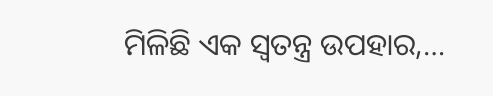ମିଳିଛି ଏକ ସ୍ବତନ୍ତ୍ର ଉପହାର,…